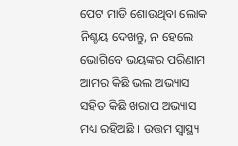ପେଟ ମାଡି ଶୋଉଥିବା ଲୋକ ନିଶ୍ଚୟ ଦେଖନ୍ତୁ, ନ ହେଲେ ଭୋଗିବେ ଭୟଙ୍କର ପରିଣାମ
ଆମର କିଛି ଭଲ ଅଭ୍ୟାସ ସହିତ କିଛି ଖରାପ ଅଭ୍ୟାସ ମଧ୍ୟ ରହିଅଛି । ଉତ୍ତମ ସ୍ୱାସ୍ଥ୍ୟ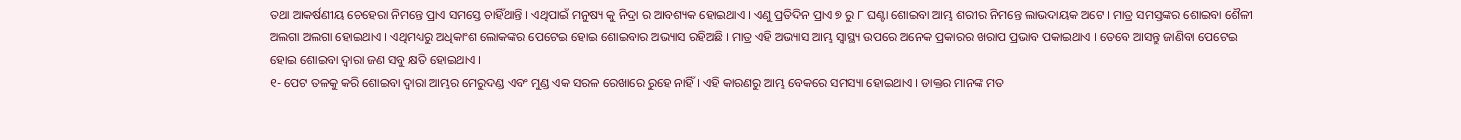ତଥା ଆକର୍ଷଣୀୟ ଚେହେରା ନିମନ୍ତେ ପ୍ରାଏ ସମସ୍ତେ ଚାହିଁଥାନ୍ତି । ଏଥିପାଇଁ ମନୁଷ୍ୟ କୁ ନିଦ୍ରା ର ଆବଶ୍ୟକ ହୋଇଥାଏ । ଏଣୁ ପ୍ରତିଦିନ ପ୍ରାଏ ୭ ରୁ ୮ ଘଣ୍ଟା ଶୋଇବା ଆମ୍ଭ ଶରୀର ନିମନ୍ତେ ଲାଭଦାୟକ ଅଟେ । ମାତ୍ର ସମସ୍ତଙ୍କର ଶୋଇବା ଶୈଳୀ ଅଲଗା ଅଲଗା ହୋଇଥାଏ । ଏଥିମଧ୍ୟରୁ ଅଧିକାଂଶ ଲୋକଙ୍କର ପେଟେଇ ହୋଇ ଶୋଇବାର ଅଭ୍ୟାସ ରହିଅଛି । ମାତ୍ର ଏହି ଅଭ୍ୟାସ ଆମ୍ଭ ସ୍ୱାସ୍ଥ୍ୟ ଉପରେ ଅନେକ ପ୍ରକାରର ଖରାପ ପ୍ରଭାବ ପକାଇଥାଏ । ତେବେ ଆସନ୍ତୁ ଜାଣିବା ପେଟେଇ ହୋଇ ଶୋଇବା ଦ୍ଵାରା ଜଣ ସବୁ କ୍ଷତି ହୋଇଥାଏ ।
୧- ପେଟ ତଳକୁ କରି ଶୋଇବା ଦ୍ଵାରା ଆମ୍ଭର ମେରୁଦଣ୍ଡ ଏବଂ ମୁଣ୍ଡ ଏକ ସରଳ ରେଖାରେ ରୁହେ ନାହିଁ । ଏହି କାରଣରୁ ଆମ୍ଭ ବେକରେ ସମସ୍ୟା ହୋଇଥାଏ । ଡାକ୍ତର ମାନଙ୍କ ମତ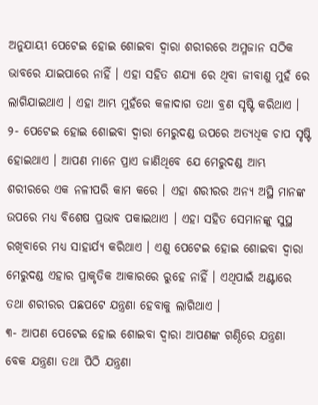ଅନୁଯାୟୀ ପେଟେଇ ହୋଇ ଶୋଇବା ଦ୍ଵାରା ଶରୀରରେ ଅମ୍ଳଜାନ ସଠିକ ଭାବରେ ଯାଇପାରେ ନାହିଁ । ଏହା ସହିତ ଶଯ୍ୟା ରେ ଥିବା ଜୀବାଣୁ ମୁହଁ ରେ ଲାଗିଯାଇଥାଏ । ଏହା ଆମ୍ଭ ମୁହଁରେ କଳାଦାଗ ତଥା ବ୍ରଣ ସୃଷ୍ଟି କରିଥାଏ ।
୨- ପେଟେଇ ହୋଇ ଶୋଇବା ଦ୍ଵାରା ମେରୁଦଣ୍ଡ ଉପରେ ଅତ୍ୟଧିକ ଚାପ ସୃଷ୍ଟି ହୋଇଥାଏ । ଆପଣ ମାନେ ପ୍ରାଏ ଜାଣିଥିବେ ଯେ ମେରୁଦଣ୍ଡ ଆମ୍ଭ ଶରୀରରେ ଏକ ନଳୀପରି କାମ କରେ । ଏହା ଶରୀରର ଅନ୍ୟ ଅସ୍ଥି ମାନଙ୍କ ଉପରେ ମଧ୍ୟ ବିଶେଷ ପ୍ରଭାବ ପକାଇଥାଏ । ଏହା ସହିତ ସେମାନଙ୍କୁ ସୁସ୍ଥ ରଖିବାରେ ମଧ୍ୟ ସାହାର୍ଯ୍ୟ କରିଥାଏ । ଏଣୁ ପେଟେଇ ହୋଇ ଶୋଇବା ଦ୍ଵାରା ମେରୁଦଣ୍ଡ ଏହାର ପ୍ରାକୃତିକ ଆକାରରେ ରୁହେ ନାହିଁ । ଏଥିପାଇଁ ଅଣ୍ଟାରେ ତଥା ଶରୀରର ପଛପଟେ ଯନ୍ତ୍ରଣା ହେବାକୁ ଲାଗିଥାଏ ।
୩- ଆପଣ ପେଟେଇ ହୋଇ ଶୋଇବା ଦ୍ଵାରା ଆପଣଙ୍କ ଗଣ୍ଠିରେ ଯନ୍ତ୍ରଣା ବେକ ଯନ୍ତ୍ରଣା ତଥା ପିଠି ଯନ୍ତ୍ରଣା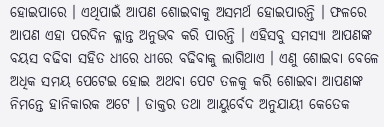ହୋଇପାରେ । ଏଥିପାଇଁ ଆପଣ ଶୋଇବାକୁ ଅସମର୍ଥ ହୋଇପାରନ୍ତି । ଫଳରେ ଆପଣ ଏହା ପରଦିନ କ୍ଳାନ୍ତ ଅନୁଭବ କରି ପାରନ୍ତି । ଏହିସବୁ ସମସ୍ୟା ଆପଣଙ୍କ ବୟସ ବଢିବା ସହିତ ଧୀରେ ଧୀରେ ବଢିବାକୁ ଲାଗିଥାଏ । ଏଣୁ ଶୋଇବା ବେଳେ ଅଧିକ ସମୟ ପେଟେଇ ହୋଇ ଅଥବା ପେଟ ତଳକୁ କରି ଶୋଇବା ଆପଣଙ୍କ ନିମନ୍ତେ ହାନିକାରକ ଅଟେ । ଡାକ୍ତର ତଥା ଆୟୁର୍ବେଦ ଅନୁଯାୟୀ କେତେକ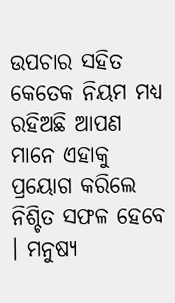ଉପଚାର ସହିତ କେତେକ ନିୟମ ମଧ୍ୟ ରହିଅଛି ଆପଣ ମାନେ ଏହାକୁ ପ୍ରୟୋଗ କରିଲେ ନିଶ୍ଚିତ ସଫଳ ହେବେ । ମନୁଷ୍ୟ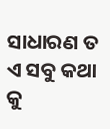ସାଧାରଣ ତ ଏ ସବୁ କଥା କୁ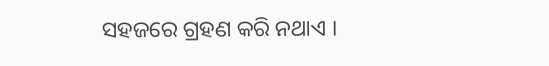ସହଜରେ ଗ୍ରହଣ କରି ନଥାଏ ।